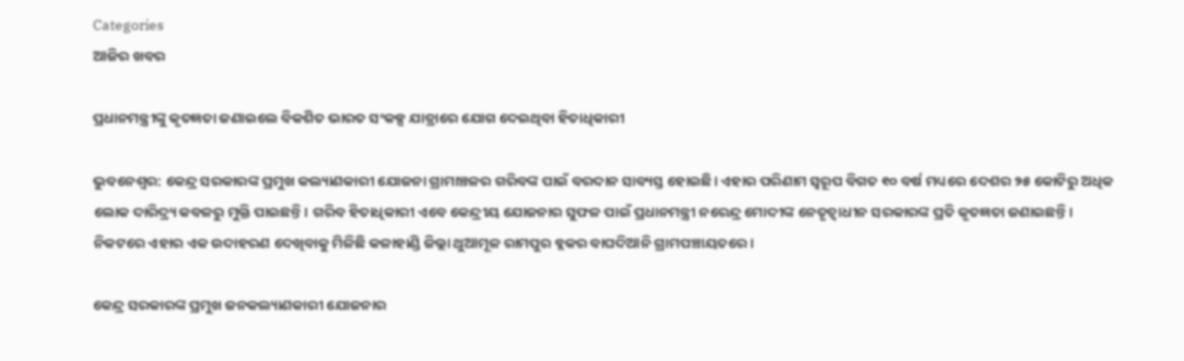Categories
ଆଜିର ଖବର

ପ୍ରଧାନମନ୍ତ୍ରୀଙ୍କୁ କୃତଜ୍ଞତା ଜଣାଇଲେ ବିକଶିତ ଭାରତ ସଂକଳ୍ପ ଯାତ୍ରାରେ ଯୋଗ ଦେଇଥିବା ହିତାଧିକାରୀ

ଭୁବନେଶ୍ୱର: କେନ୍ଦ୍ର ସରକାରଙ୍କ ପ୍ରମୁଖ କଲ୍ୟାଣକାରୀ ଯୋଜନା ଗ୍ରାମାଞ୍ଚଳର ଗରିବଙ୍କ ପାଇଁ ବରଦାନ ସାବ୍ୟସ୍ତ ହୋଇଛି। ଏହାର ପରିଣାମ ସ୍ୱରୂପ ବିଗତ ୧୦ ବର୍ଷ ମଧ୍ୟରେ ଦେଶର ୨୫ କୋଟିରୁ ଅଧିକ ଲୋକ ଦାରିଦ୍ର୍ୟ କବଳରୁ ମୁକ୍ତି ପାଇଛନ୍ତି। ଗରିବ ହିତାଧିକାରୀ ଏବେ କେନ୍ଦ୍ରୀୟ ଯୋଜନାର ସୁଫଳ ପାଇଁ ପ୍ରଧାନମନ୍ତ୍ରୀ ନରେନ୍ଦ୍ର ମୋଦୀଙ୍କ ନେତୃତ୍ୱାଧୀନ ସରକାରଙ୍କ ପ୍ରତି କୃତଜ୍ଞତା ଜଣାଇଛନ୍ତି। ନିକଟରେ ଏହାର ଏକ ଉଦାହରଣ ଦେଖିବାକୁ ମିଳିଛି କଳାହାଣ୍ଡି ଜିଲ୍ଲା ଥୁଆମୂଳ ରାମପୁର ବ୍ଲକର ବାଘଦିଆନି ଗ୍ରାମପଞ୍ଚାୟତରେ।

କେନ୍ଦ୍ର ସରକାରଙ୍କ ପ୍ରମୁଖ ଜନକଲ୍ୟାଣକାରୀ ଯୋଜନାର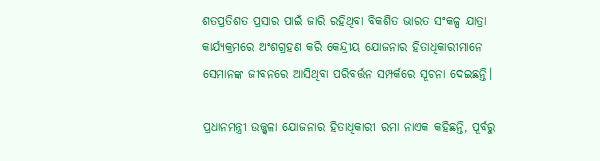ଶତପ୍ରତିଶତ ପ୍ରସାର ପାଇଁ ଜାରି ରହିଥିବା ବିକଶିତ ଭାରତ ସଂକଳ୍ପ ଯାତ୍ରା କାର୍ଯ୍ୟକ୍ରମରେ ଅଂଶଗ୍ରହଣ କରି କେନ୍ଦ୍ରୀୟ ଯୋଜନାର ହିତାଧିକାରୀମାନେ ସେମାନଙ୍କ ଜୀବନରେ ଆସିଥିବା ପରିବର୍ତ୍ତନ ସମ୍ପର୍କରେ ସୂଚନା ଦେଇଛନ୍ତି।

ପ୍ରଧାନମନ୍ତ୍ରୀ ଉଜ୍ଜ୍ୱଳା ଯୋଜନାର ହିତାଧିକାରୀ ରମା ନାଏକ କହିଛନ୍ତି, ପୂର୍ବରୁ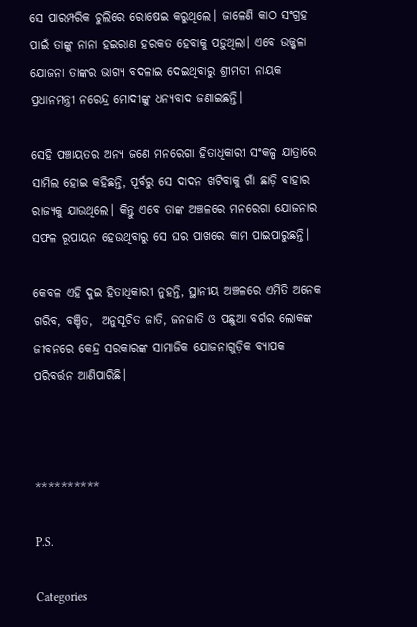ସେ ପାରମ୍ପରିକ ଚୁଲିରେ ରୋଷେଇ କରୁଥିଲେ। ଜାଳେଣି କାଠ ସଂଗ୍ରହ ପାଇଁ ତାଙ୍କୁ ନାନା ହଇରାଣ ହରକତ ହେବାକୁ ପଡ଼ୁଥିଲା। ଏବେ ଉଜ୍ଜ୍ୱଳା ଯୋଜନା ତାଙ୍କର ଭାଗ୍ୟ ବଦଳାଇ ଦେଇଥିବାରୁ ଶ୍ରୀମତୀ ନାୟକ ପ୍ରଧାନମନ୍ତ୍ରୀ ନରେନ୍ଦ୍ର ମୋଦୀଙ୍କୁ ଧନ୍ୟବାଦ ଜଣାଇଛନ୍ତି।

ସେହି ପଞ୍ଚାୟତର ଅନ୍ୟ ଜଣେ ମନରେଗା ହିତାଧିକାରୀ ସଂକଳ୍ପ ଯାତ୍ରାରେ ସାମିଲ ହୋଇ କହିଛନ୍ତି, ପୂର୍ବରୁ ସେ ଦାଦନ ଖଟିବାକୁ ଗାଁ ଛାଡ଼ି ବାହାର ରାଜ୍ୟକୁ ଯାଉଥିଲେ। କିନ୍ତୁ ଏବେ ତାଙ୍କ ଅଞ୍ଚଳରେ ମନରେଗା ଯୋଜନାର ସଫଳ ରୂପାୟନ ହେଉଥିବାରୁ ସେ ଘର ପାଖରେ କାମ ପାଇପାରୁଛନ୍ତି।

କେବଳ ଏହି ଦୁଇ ହିତାଧିକାରୀ ନୁହନ୍ତି, ସ୍ଥାନୀୟ ଅଞ୍ଚଳରେ ଏମିତି ଅନେକ ଗରିବ, ବଞ୍ଚିତ,  ଅନୁସୂଚିତ ଜାତି, ଜନଜାତି ଓ ପଛୁଆ ବର୍ଗର ଲୋକଙ୍କ ଜୀବନରେ କେନ୍ଦ୍ର ସରକାରଙ୍କ ସାମାଜିକ ଯୋଜନାଗୁଡ଼ିକ ବ୍ୟାପକ ପରିବର୍ତ୍ତନ ଆଣିପାରିଛି।



**********

P.S.

Categories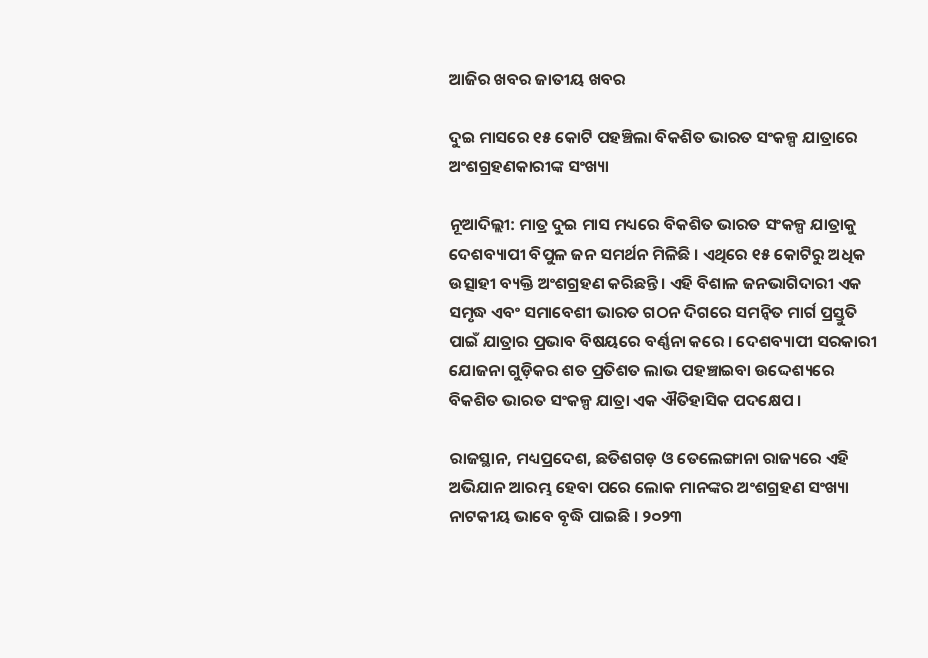ଆଜିର ଖବର ଜାତୀୟ ଖବର

ଦୁଇ ମାସରେ ୧୫ କୋଟି ପହଞ୍ଚିଲା ବିକଶିତ ଭାରତ ସଂକଳ୍ପ ଯାତ୍ରାରେ ଅଂଶଗ୍ରହଣକାରୀଙ୍କ ସଂଖ୍ୟା

ନୂଆଦିଲ୍ଲୀ: ମାତ୍ର ଦୁଇ ମାସ ମଧ୍ୟରେ ବିକଶିତ ଭାରତ ସଂକଳ୍ପ ଯାତ୍ରାକୁ ଦେଶବ୍ୟାପୀ ବିପୁଳ ଜନ ସମର୍ଥନ ମିଳିଛି । ଏଥିରେ ୧୫ କୋଟିରୁ ଅଧିକ ଉତ୍ସାହୀ ବ୍ୟକ୍ତି ଅଂଶଗ୍ରହଣ କରିଛନ୍ତି । ଏହି ବିଶାଳ ଜନଭାଗିଦାରୀ ଏକ ସମୃଦ୍ଧ ଏବଂ ସମାବେଶୀ ଭାରତ ଗଠନ ଦିଗରେ ସମନ୍ୱିତ ମାର୍ଗ ପ୍ରସ୍ତୁତି ପାଇଁ ଯାତ୍ରାର ପ୍ରଭାବ ବିଷୟରେ ବର୍ଣ୍ଣନା କରେ । ଦେଶବ୍ୟାପୀ ସରକାରୀ ଯୋଜନା ଗୁଡ଼ିକର ଶତ ପ୍ରତିଶତ ଲାଭ ପହଞ୍ଚାଇବା ଉଦ୍ଦେଶ୍ୟରେ ବିକଶିତ ଭାରତ ସଂକଳ୍ପ ଯାତ୍ରା ଏକ ଐତିହାସିକ ପଦକ୍ଷେପ ।

ରାଜସ୍ଥାନ, ମଧ୍ୟପ୍ରଦେଶ, ଛତିଶଗଡ଼ ଓ ତେଲେଙ୍ଗାନା ରାଜ୍ୟରେ ଏହି ଅଭିଯାନ ଆରମ୍ଭ ହେବା ପରେ ଲୋକ ମାନଙ୍କର ଅଂଶଗ୍ରହଣ ସଂଖ୍ୟା ନାଟକୀୟ ଭାବେ ବୃଦ୍ଧି ପାଇଛି । ୨୦୨୩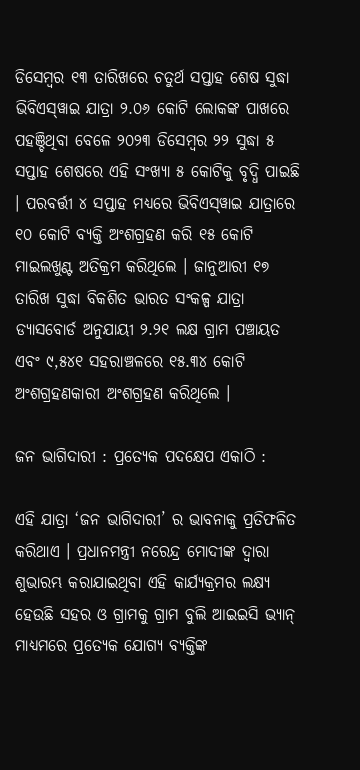ଡିସେମ୍ବର ୧୩ ତାରିଖରେ ଚତୁର୍ଥ ସପ୍ତାହ ଶେଷ ସୁଦ୍ଧା ଭିବିଏସ୍‌ୱାଇ ଯାତ୍ରା ୨.୦୬ କୋଟି ଲୋକଙ୍କ ପାଖରେ ପହଞ୍ଚିଥିବା ବେଳେ ୨୦୨୩ ଡିସେମ୍ବର ୨୨ ସୁଦ୍ଧା ୫ ସପ୍ତାହ ଶେଷରେ ଏହି ସଂଖ୍ୟା ୫ କୋଟିକୁ ବୃଦ୍ଧି ପାଇଛି । ପରବର୍ତ୍ତୀ ୪ ସପ୍ତାହ ମଧ୍ୟରେ ଭିବିଏସ୍‌ୱାଇ ଯାତ୍ରାରେ ୧୦ କୋଟି ବ୍ୟକ୍ତି ଅଂଶଗ୍ରହଣ କରି ୧୫ କୋଟି ମାଇଲଖୁଣ୍ଟ ଅତିକ୍ରମ କରିଥିଲେ । ଜାନୁଆରୀ ୧୭ ତାରିଖ ସୁଦ୍ଧା ବିକଶିତ ଭାରତ ସଂକଳ୍ପ ଯାତ୍ରା ଡ୍ୟାସବୋର୍ଡ ଅନୁଯାୟୀ ୨.୨୧ ଲକ୍ଷ ଗ୍ରାମ ପଞ୍ଚାୟତ ଏବଂ ୯,୫୪୧ ସହରାଞ୍ଚଳରେ ୧୫.୩୪ କୋଟି ଅଂଶଗ୍ରହଣକାରୀ ଅଂଶଗ୍ରହଣ କରିଥିଲେ ।

ଜନ ଭାଗିଦାରୀ : ପ୍ରତ୍ୟେକ ପଦକ୍ଷେପ ଏକାଠି :

ଏହି ଯାତ୍ରା ‘ଜନ ଭାଗିଦାରୀ’ ର ଭାବନାକୁ ପ୍ରତିଫଳିତ କରିଥାଏ । ପ୍ରଧାନମନ୍ତ୍ରୀ ନରେନ୍ଦ୍ର ମୋଦୀଙ୍କ ଦ୍ୱାରା ଶୁଭାରମ୍ଭ କରାଯାଇଥିବା ଏହି କାର୍ଯ୍ୟକ୍ରମର ଲକ୍ଷ୍ୟ ହେଉଛି ସହର ଓ ଗ୍ରାମକୁ ଗ୍ରାମ ବୁଲି ଆଇଇସି ଭ୍ୟାନ୍ ମାଧ୍ୟମରେ ପ୍ରତ୍ୟେକ ଯୋଗ୍ୟ ବ୍ୟକ୍ତିଙ୍କ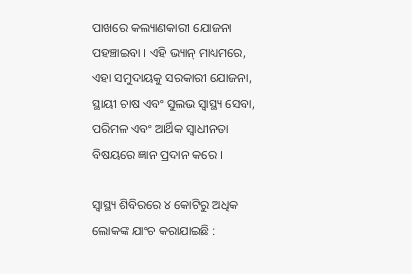ପାଖରେ କଲ୍ୟାଣକାରୀ ଯୋଜନା ପହଞ୍ଚାଇବା । ଏହି ଭ୍ୟାନ୍ ମାଧ୍ୟମରେ, ଏହା ସମୁଦାୟକୁ ସରକାରୀ ଯୋଜନା, ସ୍ଥାୟୀ ଚାଷ ଏବଂ ସୁଲଭ ସ୍ୱାସ୍ଥ୍ୟ ସେବା, ପରିମଳ ଏବଂ ଆର୍ଥିକ ସ୍ୱାଧୀନତା ବିଷୟରେ ଜ୍ଞାନ ପ୍ରଦାନ କରେ ।

ସ୍ୱାସ୍ଥ୍ୟ ଶିବିରରେ ୪ କୋଟିରୁ ଅଧିକ ଲୋକଙ୍କ ଯାଂଚ କରାଯାଇଛି :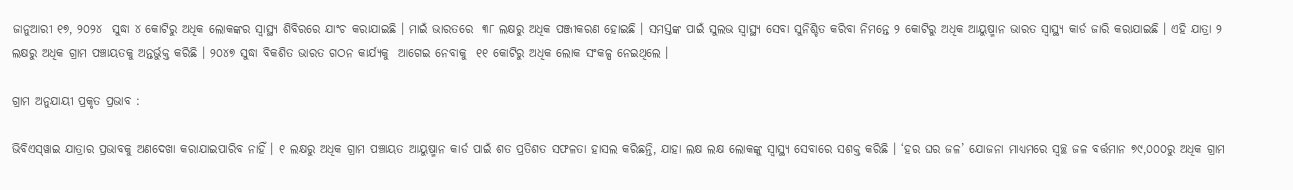ଜାନୁଆରୀ ୧୭, ୨୦୨୪  ସୁଦ୍ଧା ୪ କୋଟିରୁ ଅଧିକ ଲୋକଙ୍କର ସ୍ୱାସ୍ଥ୍ୟ ଶିବିରରେ ଯାଂଚ କରାଯାଇଛି । ମାଇଁ ଭାରତରେ  ୩୮ ଲକ୍ଷରୁ ଅଧିକ ପଞ୍ଜୀକରଣ ହୋଇଛି । ସମସ୍ତଙ୍କ ପାଇଁ ସୁଲଭ ସ୍ୱାସ୍ଥ୍ୟ ସେବା ସୁନିଶ୍ଚିତ କରିବା ନିମନ୍ତେ ୨ କୋଟିରୁ ଅଧିକ ଆୟୁଷ୍ମାନ ଭାରତ ସ୍ୱାସ୍ଥ୍ୟ କାର୍ଡ ଜାରି କରାଯାଇଛି । ଏହି ଯାତ୍ରା ୨ ଲକ୍ଷରୁ ଅଧିକ ଗ୍ରାମ ପଞ୍ଚାୟତକୁ ଅନ୍ତର୍ଭୁକ୍ତ କରିଛି । ୨୦୪୭ ସୁଦ୍ଧା ବିକଶିତ ଭାରତ ଗଠନ କାର୍ଯ୍ୟକୁ  ଆଗେଇ ନେବାକୁ  ୧୧ କୋଟିରୁ ଅଧିକ ଲୋକ ସଂକଳ୍ପ ନେଇଥିଲେ ।

ଗ୍ରାମ ଅନୁଯାୟୀ ପ୍ରକୃତ ପ୍ରଭାବ :

ଭିବିଏସ୍‌ୱାଇ ଯାତ୍ରାର ପ୍ରଭାବକୁ ଅଣଦେଖା କରାଯାଇପାରିବ ନାହିଁ । ୧ ଲକ୍ଷରୁ ଅଧିକ ଗ୍ରାମ ପଞ୍ଚାୟତ ଆୟୁଷ୍ମାନ କାର୍ଡ ପାଇଁ ଶତ ପ୍ରତିଶତ ସଫଳତା ହାସଲ କରିଛନ୍ତି, ଯାହା ଲକ୍ଷ ଲକ୍ଷ ଲୋକଙ୍କୁ ସ୍ୱାସ୍ଥ୍ୟ ସେବାରେ ସଶକ୍ତ କରିଛି । ‘ହର ଘର ଜଳ’ ଯୋଜନା ମାଧ୍ୟମରେ ସ୍ୱଚ୍ଛ ଜଳ ବର୍ତ୍ତମାନ ୭୯,୦୦୦ରୁ ଅଧିକ ଗ୍ରାମ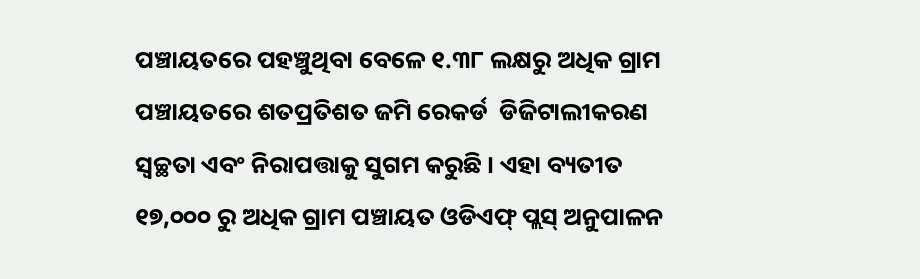ପଞ୍ଚାୟତରେ ପହଞ୍ଚୁଥିବା ବେଳେ ୧.୩୮ ଲକ୍ଷରୁ ଅଧିକ ଗ୍ରାମ ପଞ୍ଚାୟତରେ ଶତପ୍ରତିଶତ ଜମି ରେକର୍ଡ  ଡିଜିଟାଲୀକରଣ ସ୍ୱଚ୍ଛତା ଏବଂ ନିରାପତ୍ତାକୁ ସୁଗମ କରୁଛି । ଏହା ବ୍ୟତୀତ ୧୭,୦୦୦ ରୁ ଅଧିକ ଗ୍ରାମ ପଞ୍ଚାୟତ ଓଡିଏଫ୍ ପ୍ଲସ୍ ଅନୁପାଳନ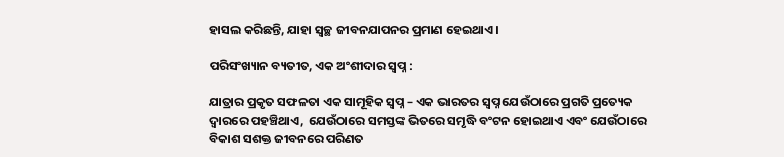ହାସଲ କରିଛନ୍ତି, ଯାହା ସ୍ୱଚ୍ଛ ଜୀବନଯାପନର ପ୍ରମାଣ ହେଇଥାଏ ।

ପରିସଂଖ୍ୟାନ ବ୍ୟତୀତ, ଏକ ଅଂଶୀଦାର ସ୍ୱପ୍ନ :

ଯାତ୍ରାର ପ୍ରକୃତ ସଫଳତା ଏକ ସାମୂହିକ ସ୍ୱପ୍ନ – ଏକ ଭାରତର ସ୍ୱପ୍ନ ଯେଉଁଠାରେ ପ୍ରଗତି ପ୍ରତ୍ୟେକ ଦ୍ୱାରରେ ପହଞ୍ଚିଥାଏ,  ଯେଉଁଠାରେ ସମସ୍ତଙ୍କ ଭିତରେ ସମୃଦ୍ଧି ବଂଟନ ହୋଇଥାଏ ଏବଂ ଯେଉଁଠାରେ ବିକାଶ ସଶକ୍ତ ଜୀବନରେ ପରିଣତ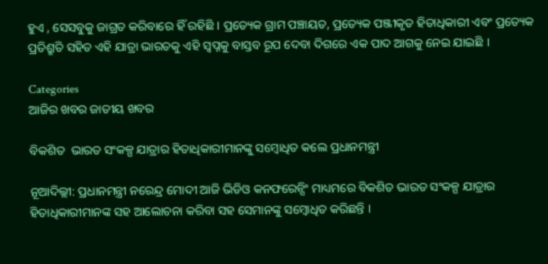ହୁଏ , ସେସବୁକୁ ଜାଗ୍ରତ କରିବାରେ ହିଁ ରହିଛି । ପ୍ରତ୍ୟେକ ଗ୍ରାମ ପଞ୍ଚାୟତ, ପ୍ରତ୍ୟେକ ପଞ୍ଜୀକୃତ ହିତାଧିକାରୀ ଏବଂ ପ୍ରତ୍ୟେକ ପ୍ରତିଶ୍ରୁତି ସହିତ ଏହି ଯାତ୍ରା ଭାରତକୁ ଏହି ସ୍ୱପ୍ନକୁ ବାସ୍ତବ ରୂପ ଦେବା ଦିଗରେ ଏକ ପାଦ ଆଗକୁ ନେଇ ଯାଇଛି ।

Categories
ଆଜିର ଖବର ଜାତୀୟ ଖବର

ବିକଶିତ  ଭାରତ ସଂକଳ୍ପ ଯାତ୍ରାର ହିତାଧିକାରୀମାନଙ୍କୁ ସମ୍ବୋଧିତ କଲେ ପ୍ରଧାନମନ୍ତ୍ରୀ

ନୂଆଦିଲ୍ଲୀ: ପ୍ରଧାନମନ୍ତ୍ରୀ ନରେନ୍ଦ୍ର ମୋଦୀ ଆଜି ଭିଡିଓ କନଫରେନ୍ସିଂ ମାଧ୍ୟମରେ ବିକଶିତ ଭାରତ ସଂକଳ୍ପ ଯାତ୍ରାର ହିତାଧିକାରୀମାନଙ୍କ ସହ ଆଲୋଚନା କରିବା ସହ ସେମାନଙ୍କୁ ସମ୍ବୋଧିତ କରିଛନ୍ତି ।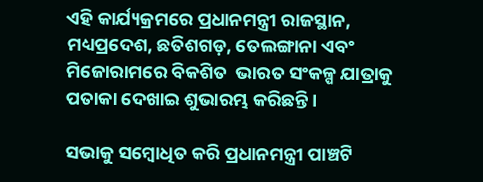ଏହି କାର୍ଯ୍ୟକ୍ରମରେ ପ୍ରଧାନମନ୍ତ୍ରୀ ରାଜସ୍ଥାନ, ମଧ୍ୟପ୍ରଦେଶ, ଛତିଶଗଡ଼, ତେଲଙ୍ଗାନା ଏବଂ ମିଜୋରାମରେ ବିକଶିତ  ଭାରତ ସଂକଳ୍ପ ଯାତ୍ରାକୁ ପତାକା ଦେଖାଇ ଶୁଭାରମ୍ଭ କରିଛନ୍ତି ।

ସଭାକୁ ସମ୍ବୋଧିତ କରି ପ୍ରଧାନମନ୍ତ୍ରୀ ପାଞ୍ଚଟି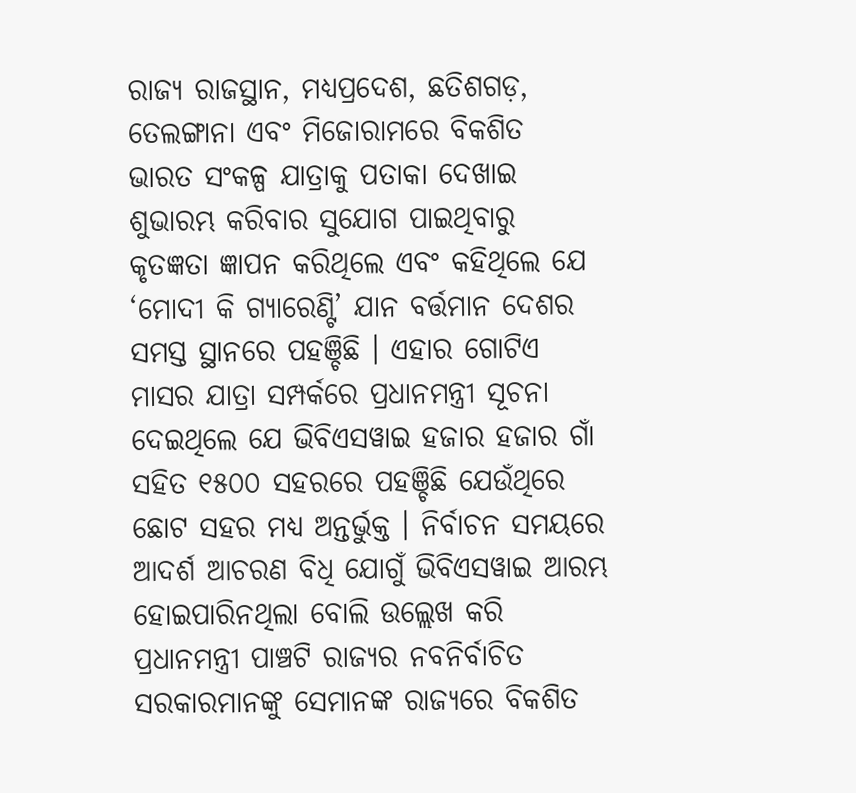ରାଜ୍ୟ ରାଜସ୍ଥାନ, ମଧ୍ୟପ୍ରଦେଶ, ଛତିଶଗଡ଼, ତେଲଙ୍ଗାନା ଏବଂ ମିଜୋରାମରେ ବିକଶିତ  ଭାରତ ସଂକଳ୍ପ ଯାତ୍ରାକୁ ପତାକା ଦେଖାଇ ଶୁଭାରମ୍ଭ କରିବାର ସୁଯୋଗ ପାଇଥିବାରୁ  କୃତଜ୍ଞତା ଜ୍ଞାପନ କରିଥିଲେ ଏବଂ କହିଥିଲେ ଯେ ‘ମୋଦୀ କି ଗ୍ୟାରେଣ୍ଟି’ ଯାନ ବର୍ତ୍ତମାନ ଦେଶର ସମସ୍ତ ସ୍ଥାନରେ ପହଞ୍ଚିଛି । ଏହାର ଗୋଟିଏ ମାସର ଯାତ୍ରା ସମ୍ପର୍କରେ ପ୍ରଧାନମନ୍ତ୍ରୀ ସୂଚନା ଦେଇଥିଲେ ଯେ ଭିବିଏସୱାଇ ହଜାର ହଜାର ଗାଁ ସହିତ ୧୫୦୦ ସହରରେ ପହଞ୍ଚିଛି ଯେଉଁଥିରେ ଛୋଟ ସହର ମଧ୍ୟ ଅନ୍ତର୍ଭୁକ୍ତ । ନିର୍ବାଚନ ସମୟରେ ଆଦର୍ଶ ଆଚରଣ ବିଧି ଯୋଗୁଁ ଭିବିଏସୱାଇ ଆରମ୍ଭ ହୋଇପାରିନଥିଲା ବୋଲି ଉଲ୍ଲେଖ କରି ପ୍ରଧାନମନ୍ତ୍ରୀ ପାଞ୍ଚଟି ରାଜ୍ୟର ନବନିର୍ବାଚିତ ସରକାରମାନଙ୍କୁ ସେମାନଙ୍କ ରାଜ୍ୟରେ ବିକଶିତ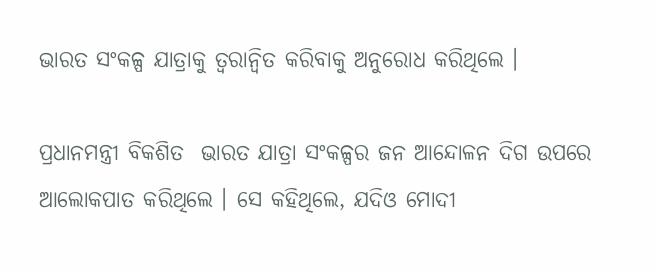ଭାରତ ସଂକଳ୍ପ ଯାତ୍ରାକୁ ତ୍ୱରାନ୍ୱିତ କରିବାକୁ ଅନୁରୋଧ କରିଥିଲେ ।

ପ୍ରଧାନମନ୍ତ୍ରୀ ବିକଶିତ  ଭାରତ ଯାତ୍ରା ସଂକଳ୍ପର ଜନ ଆନ୍ଦୋଳନ ଦିଗ ଉପରେ ଆଲୋକପାତ କରିଥିଲେ । ସେ କହିଥିଲେ, ଯଦିଓ ମୋଦୀ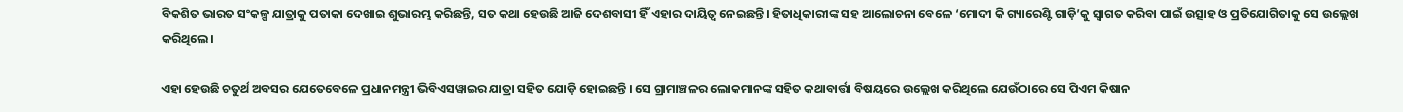ବିକଶିତ ଭାରତ ସଂକଳ୍ପ ଯାତ୍ରାକୁ ପତାକା ଦେଖାଇ ଶୁଭାରମ୍ଭ କରିଛନ୍ତି, ସତ କଥା ହେଉଛି ଆଜି ଦେଶବାସୀ ହିଁ ଏହାର ଦାୟିତ୍ୱ ନେଇଛନ୍ତି। ହିତାଧିକାରୀଙ୍କ ସହ ଆଲୋଚନା ବେଳେ ‘ମୋଦୀ କି ଗ୍ୟାରେଣ୍ଟି ଗାଡ଼ି’କୁ ସ୍ୱାଗତ କରିବା ପାଇଁ ଉତ୍ସାହ ଓ ପ୍ରତିଯୋଗିତାକୁ ସେ ଉଲ୍ଲେଖ କରିଥିଲେ।

ଏହା ହେଉଛି ଚତୁର୍ଥ ଅବସର ଯେତେବେଳେ ପ୍ରଧାନମନ୍ତ୍ରୀ ଭିବିଏସୱାଇର ଯାତ୍ରା ସହିତ ଯୋଡ଼ି ହୋଇଛନ୍ତି । ସେ ଗ୍ରାମାଞ୍ଚଳର ଲୋକମାନଙ୍କ ସହିତ କଥାବାର୍ତ୍ତା ବିଷୟରେ ଉଲ୍ଲେଖ କରିଥିଲେ ଯେଉଁଠାରେ ସେ ପିଏମ କିଷାନ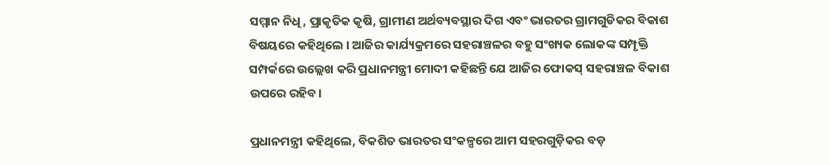ସମ୍ମାନ ନିଧି, ପ୍ରାକୃତିକ କୃଷି, ଗ୍ରାମୀଣ ଅର୍ଥବ୍ୟବସ୍ଥାର ଦିଗ ଏବଂ ଭାରତର ଗ୍ରାମଗୁଡିକର ବିକାଶ ବିଷୟରେ କହିଥିଲେ । ଆଜିର କାର୍ଯ୍ୟକ୍ରମରେ ସହରାଞ୍ଚଳର ବହୁ ସଂଖ୍ୟକ ଲୋକଙ୍କ ସମ୍ପୃକ୍ତି ସମ୍ପର୍କରେ ଉଲ୍ଲେଖ କରି ପ୍ରଧାନମନ୍ତ୍ରୀ ମୋଦୀ କହିଛନ୍ତି ଯେ ଆଜିର ଫୋକସ୍ ସହରାଞ୍ଚଳ ବିକାଶ ଉପରେ ରହିବ।

ପ୍ରଧାନମନ୍ତ୍ରୀ କହିଥିଲେ, ବିକଶିତ ଭାରତର ସଂକଳ୍ପରେ ଆମ ସହରଗୁଡ଼ିକର ବଡ଼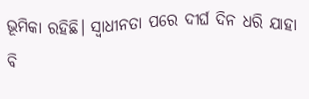ଭୂମିକା ରହିଛି। ସ୍ୱାଧୀନତା ପରେ ଦୀର୍ଘ ଦିନ ଧରି ଯାହା ବି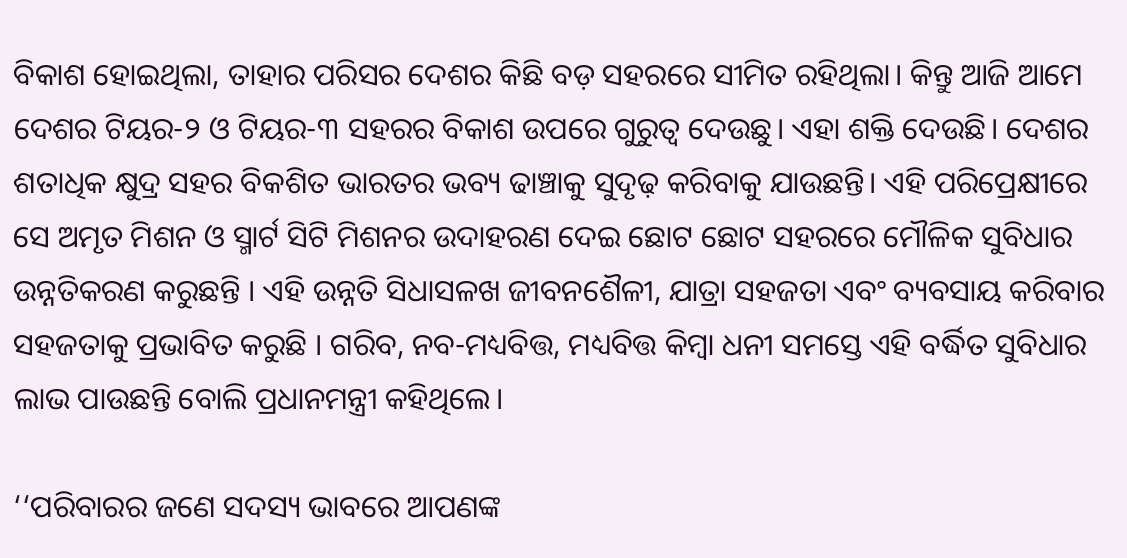ବିକାଶ ହୋଇଥିଲା, ତାହାର ପରିସର ଦେଶର କିଛି ବଡ଼ ସହରରେ ସୀମିତ ରହିଥିଲା। କିନ୍ତୁ ଆଜି ଆମେ ଦେଶର ଟିୟର-୨ ଓ ଟିୟର-୩ ସହରର ବିକାଶ ଉପରେ ଗୁରୁତ୍ୱ ଦେଉଛୁ। ଏହା ଶକ୍ତି ଦେଉଛି। ଦେଶର ଶତାଧିକ କ୍ଷୁଦ୍ର ସହର ବିକଶିତ ଭାରତର ଭବ୍ୟ ଢାଞ୍ଚାକୁ ସୁଦୃଢ଼ କରିବାକୁ ଯାଉଛନ୍ତି। ଏହି ପରିପ୍ରେକ୍ଷୀରେ ସେ ଅମୃତ ମିଶନ ଓ ସ୍ମାର୍ଟ ସିଟି ମିଶନର ଉଦାହରଣ ଦେଇ ଛୋଟ ଛୋଟ ସହରରେ ମୌଳିକ ସୁବିଧାର ଉନ୍ନତିକରଣ କରୁଛନ୍ତି । ଏହି ଉନ୍ନତି ସିଧାସଳଖ ଜୀବନଶୈଳୀ, ଯାତ୍ରା ସହଜତା ଏବଂ ବ୍ୟବସାୟ କରିବାର ସହଜତାକୁ ପ୍ରଭାବିତ କରୁଛି । ଗରିବ, ନବ-ମଧ୍ୟବିତ୍ତ, ମଧ୍ୟବିତ୍ତ କିମ୍ବା ଧନୀ ସମସ୍ତେ ଏହି ବର୍ଦ୍ଧିତ ସୁବିଧାର ଲାଭ ପାଉଛନ୍ତି ବୋଲି ପ୍ରଧାନମନ୍ତ୍ରୀ କହିଥିଲେ।

‘‘ପରିବାରର ଜଣେ ସଦସ୍ୟ ଭାବରେ ଆପଣଙ୍କ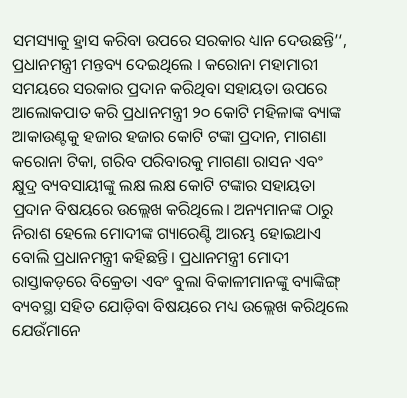ସମସ୍ୟାକୁ ହ୍ରାସ କରିବା ଉପରେ ସରକାର ଧ୍ୟାନ ଦେଉଛନ୍ତି’‘, ପ୍ରଧାନମନ୍ତ୍ରୀ ମନ୍ତବ୍ୟ ଦେଇଥିଲେ । କରୋନା ମହାମାରୀ ସମୟରେ ସରକାର ପ୍ରଦାନ କରିଥିବା ସହାୟତା ଉପରେ ଆଲୋକପାତ କରି ପ୍ରଧାନମନ୍ତ୍ରୀ ୨୦ କୋଟି ମହିଳାଙ୍କ ବ୍ୟାଙ୍କ ଆକାଉଣ୍ଟକୁ ହଜାର ହଜାର କୋଟି ଟଙ୍କା ପ୍ରଦାନ, ମାଗଣା କରୋନା ଟିକା, ଗରିବ ପରିବାରକୁ ମାଗଣା ରାସନ ଏବଂ କ୍ଷୁଦ୍ର ବ୍ୟବସାୟୀଙ୍କୁ ଲକ୍ଷ ଲକ୍ଷ କୋଟି ଟଙ୍କାର ସହାୟତା ପ୍ରଦାନ ବିଷୟରେ ଉଲ୍ଲେଖ କରିଥିଲେ। ଅନ୍ୟମାନଙ୍କ ଠାରୁ ନିରାଶ ହେଲେ ମୋଦୀଙ୍କ ଗ୍ୟାରେଣ୍ଟି ଆରମ୍ଭ ହୋଇଥାଏ ବୋଲି ପ୍ରଧାନମନ୍ତ୍ରୀ କହିଛନ୍ତି। ପ୍ରଧାନମନ୍ତ୍ରୀ ମୋଦୀ ରାସ୍ତାକଡ଼ରେ ବିକ୍ରେତା ଏବଂ ବୁଲା ବିକାଳୀମାନଙ୍କୁ ବ୍ୟାଙ୍କିଙ୍ଗ୍‌ ବ୍ୟବସ୍ଥା ସହିତ ଯୋଡ଼ିବା ବିଷୟରେ ମଧ୍ୟ ଉଲ୍ଲେଖ କରିଥିଲେ ଯେଉଁମାନେ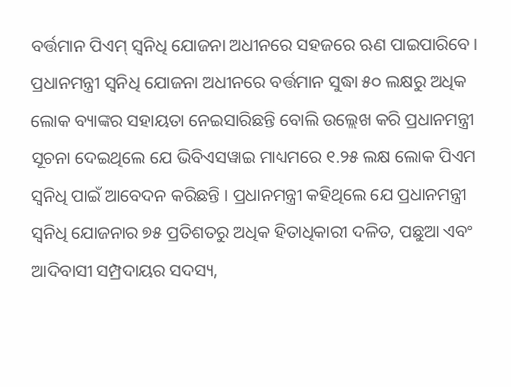ବର୍ତ୍ତମାନ ପିଏମ୍ ସ୍ୱନିଧି ଯୋଜନା ଅଧୀନରେ ସହଜରେ ଋଣ ପାଇପାରିବେ। ପ୍ରଧାନମନ୍ତ୍ରୀ ସ୍ୱନିଧି ଯୋଜନା ଅଧୀନରେ ବର୍ତ୍ତମାନ ସୁଦ୍ଧା ୫୦ ଲକ୍ଷରୁ ଅଧିକ ଲୋକ ବ୍ୟାଙ୍କର ସହାୟତା ନେଇସାରିଛନ୍ତି ବୋଲି ଉଲ୍ଲେଖ କରି ପ୍ରଧାନମନ୍ତ୍ରୀ ସୂଚନା ଦେଇଥିଲେ ଯେ ଭିବିଏସୱାଇ ମାଧ୍ୟମରେ ୧.୨୫ ଲକ୍ଷ ଲୋକ ପିଏମ ସ୍ୱନିଧି ପାଇଁ ଆବେଦନ କରିଛନ୍ତି । ପ୍ରଧାନମନ୍ତ୍ରୀ କହିଥିଲେ ଯେ ପ୍ରଧାନମନ୍ତ୍ରୀ ସ୍ୱନିଧି ଯୋଜନାର ୭୫ ପ୍ରତିଶତରୁ ଅଧିକ ହିତାଧିକାରୀ ଦଳିତ, ପଛୁଆ ଏବଂ ଆଦିବାସୀ ସମ୍ପ୍ରଦାୟର ସଦସ୍ୟ,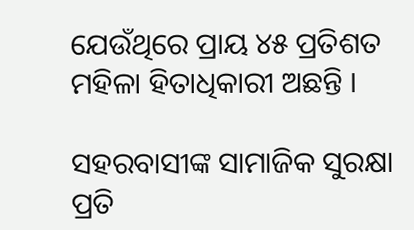ଯେଉଁଥିରେ ପ୍ରାୟ ୪୫ ପ୍ରତିଶତ ମହିଳା ହିତାଧିକାରୀ ଅଛନ୍ତି ।

ସହରବାସୀଙ୍କ ସାମାଜିକ ସୁରକ୍ଷା ପ୍ରତି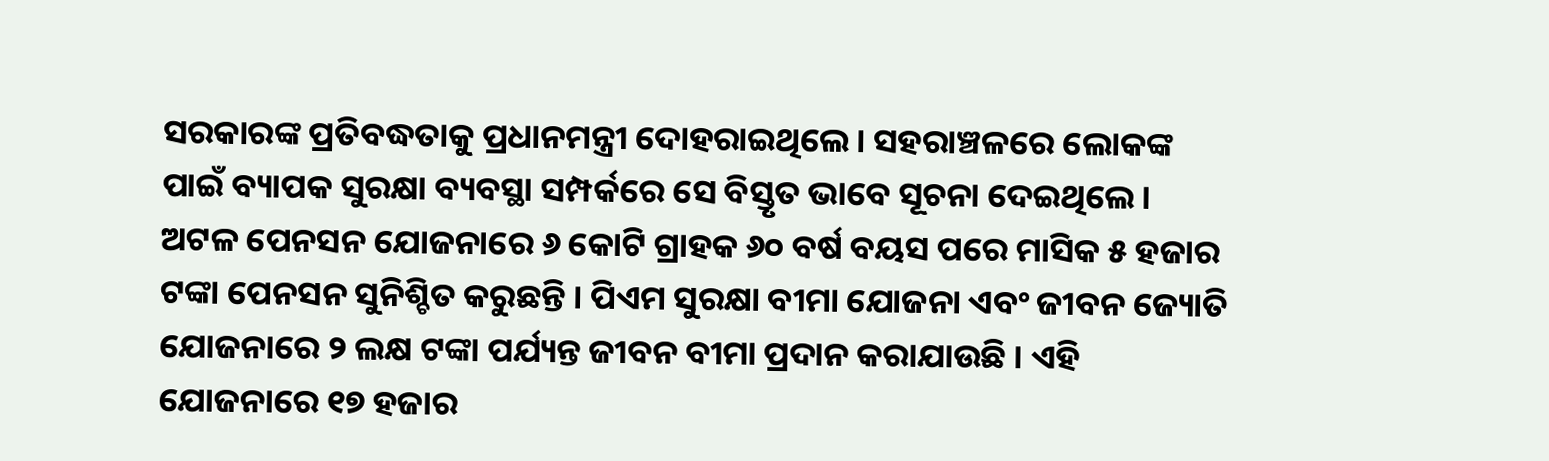ସରକାରଙ୍କ ପ୍ରତିବଦ୍ଧତାକୁ ପ୍ରଧାନମନ୍ତ୍ରୀ ଦୋହରାଇଥିଲେ। ସହରାଞ୍ଚଳରେ ଲୋକଙ୍କ ପାଇଁ ବ୍ୟାପକ ସୁରକ୍ଷା ବ୍ୟବସ୍ଥା ସମ୍ପର୍କରେ ସେ ବିସ୍ତୃତ ଭାବେ ସୂଚନା ଦେଇଥିଲେ। ଅଟଳ ପେନସନ ଯୋଜନାରେ ୬ କୋଟି ଗ୍ରାହକ ୬୦ ବର୍ଷ ବୟସ ପରେ ମାସିକ ୫ ହଜାର ଟଙ୍କା ପେନସନ ସୁନିଶ୍ଚିତ କରୁଛନ୍ତି । ପିଏମ ସୁରକ୍ଷା ବୀମା ଯୋଜନା ଏବଂ ଜୀବନ ଜ୍ୟୋତି ଯୋଜନାରେ ୨ ଲକ୍ଷ ଟଙ୍କା ପର୍ଯ୍ୟନ୍ତ ଜୀବନ ବୀମା ପ୍ରଦାନ କରାଯାଉଛି । ଏହି ଯୋଜନାରେ ୧୭ ହଜାର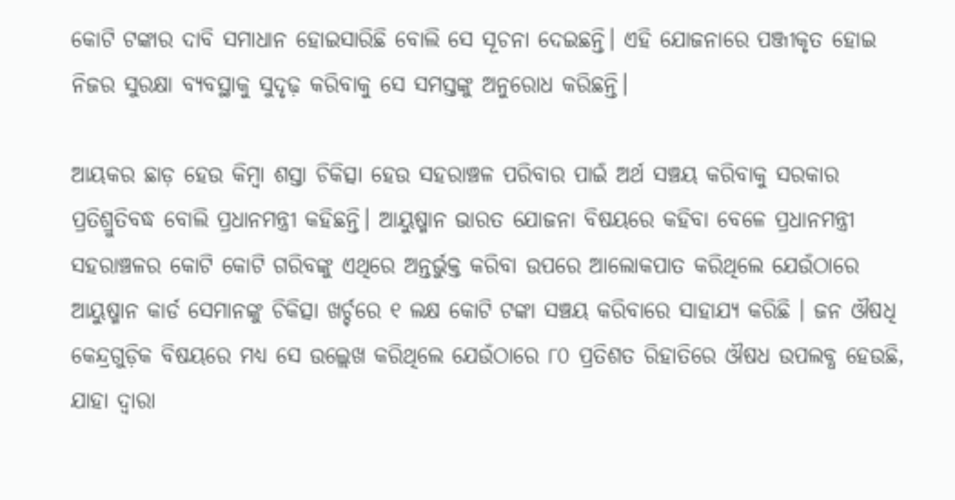କୋଟି ଟଙ୍କାର ଦାବି ସମାଧାନ ହୋଇସାରିଛି ବୋଲି ସେ ସୂଚନା ଦେଇଛନ୍ତି। ଏହି ଯୋଜନାରେ ପଞ୍ଜୀକୃତ ହୋଇ ନିଜର ସୁରକ୍ଷା ବ୍ୟବସ୍ଥାକୁ ସୁଦୃଢ଼ କରିବାକୁ ସେ ସମସ୍ତଙ୍କୁ ଅନୁରୋଧ କରିଛନ୍ତି।

ଆୟକର ଛାଡ଼ ହେଉ କିମ୍ବା ଶସ୍ତା ଚିକିତ୍ସା ହେଉ ସହରାଞ୍ଚଳ ପରିବାର ପାଇଁ ଅର୍ଥ ସଞ୍ଚୟ କରିବାକୁ ସରକାର ପ୍ରତିଶ୍ରୁତିବଦ୍ଧ ବୋଲି ପ୍ରଧାନମନ୍ତ୍ରୀ କହିଛନ୍ତି। ଆୟୁଷ୍ମାନ ଭାରତ ଯୋଜନା ବିଷୟରେ କହିବା ବେଳେ ପ୍ରଧାନମନ୍ତ୍ରୀ ସହରାଞ୍ଚଳର କୋଟି କୋଟି ଗରିବଙ୍କୁ ଏଥିରେ ଅନ୍ତର୍ଭୁକ୍ତ କରିବା ଉପରେ ଆଲୋକପାତ କରିଥିଲେ ଯେଉଁଠାରେ ଆୟୁଷ୍ମାନ କାର୍ଡ ସେମାନଙ୍କୁ ଚିକିତ୍ସା ଖର୍ଚ୍ଚରେ ୧ ଲକ୍ଷ କୋଟି ଟଙ୍କା ସଞ୍ଚୟ କରିବାରେ ସାହାଯ୍ୟ କରିଛି । ଜନ ଔଷଧି କେନ୍ଦ୍ରଗୁଡ଼ିକ ବିଷୟରେ ମଧ୍ୟ ସେ ଉଲ୍ଲେଖ କରିଥିଲେ ଯେଉଁଠାରେ ୮୦ ପ୍ରତିଶତ ରିହାତିରେ ଔଷଧ ଉପଲବ୍ଧ ହେଉଛି, ଯାହା ଦ୍ୱାରା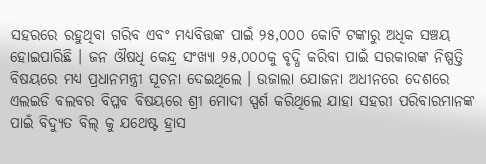ସହରରେ ରହୁଥିବା ଗରିବ ଏବଂ ମଧ୍ୟବିତ୍ତଙ୍କ ପାଇଁ ୨୫,୦୦୦ କୋଟି ଟଙ୍କାରୁ ଅଧିକ ସଞ୍ଚୟ ହୋଇପାରିଛି । ଜନ ଔଷଧି କେନ୍ଦ୍ର ସଂଖ୍ୟା ୨୫,୦୦୦କୁ ବୃଦ୍ଧି କରିବା ପାଇଁ ସରକାରଙ୍କ ନିଷ୍ପତ୍ତି ବିଷୟରେ ମଧ୍ୟ ପ୍ରଧାନମନ୍ତ୍ରୀ ସୂଚନା ଦେଇଥିଲେ । ଉଜାଲା ଯୋଜନା ଅଧୀନରେ ଦେଶରେ ଏଲଇଡି ବଲବର ବିପ୍ଳବ ବିଷୟରେ ଶ୍ରୀ ମୋଦୀ ସ୍ପର୍ଶ କରିଥିଲେ ଯାହା ସହରୀ ପରିବାରମାନଙ୍କ ପାଇଁ ବିଦ୍ୟୁତ ବିଲ୍ କୁ ଯଥେଷ୍ଟ ହ୍ରାସ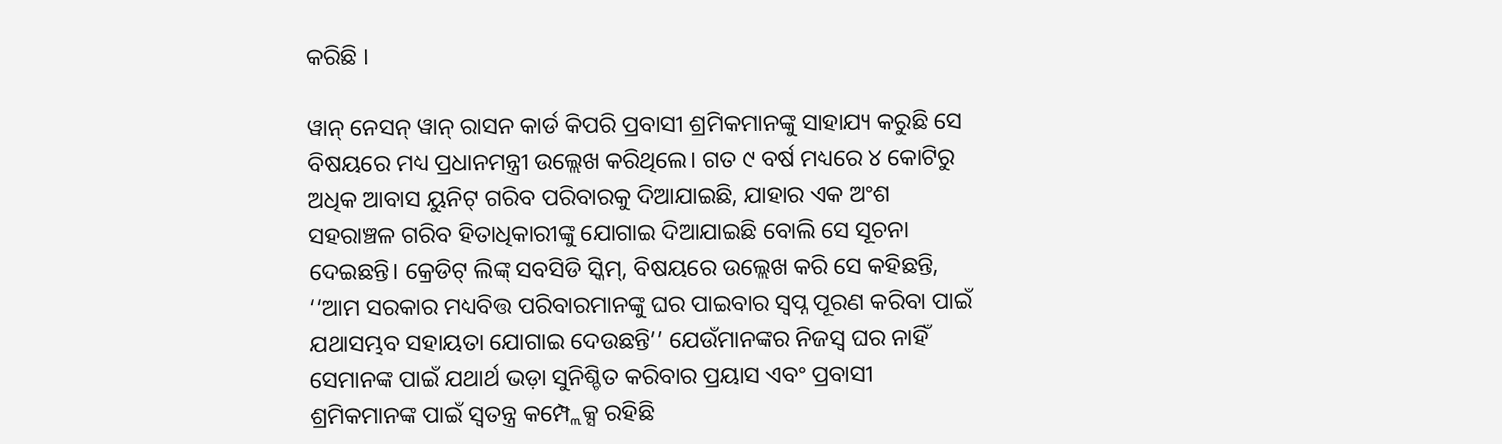କରିଛି ।

ୱାନ୍ ନେସନ୍ ୱାନ୍ ରାସନ କାର୍ଡ କିପରି ପ୍ରବାସୀ ଶ୍ରମିକମାନଙ୍କୁ ସାହାଯ୍ୟ କରୁଛି ସେ ବିଷୟରେ ମଧ୍ୟ ପ୍ରଧାନମନ୍ତ୍ରୀ ଉଲ୍ଲେଖ କରିଥିଲେ। ଗତ ୯ ବର୍ଷ ମଧ୍ୟରେ ୪ କୋଟିରୁ ଅଧିକ ଆବାସ ୟୁନିଟ୍ ଗରିବ ପରିବାରକୁ ଦିଆଯାଇଛି, ଯାହାର ଏକ ଅଂଶ ସହରାଞ୍ଚଳ ଗରିବ ହିତାଧିକାରୀଙ୍କୁ ଯୋଗାଇ ଦିଆଯାଇଛି ବୋଲି ସେ ସୂଚନା ଦେଇଛନ୍ତି। କ୍ରେଡିଟ୍ ଲିଙ୍କ୍ ସବସିଡି ସ୍କିମ୍, ବିଷୟରେ ଉଲ୍ଲେଖ କରି ସେ କହିଛନ୍ତି, ‘‘ଆମ ସରକାର ମଧ୍ୟବିତ୍ତ ପରିବାରମାନଙ୍କୁ ଘର ପାଇବାର ସ୍ୱପ୍ନ ପୂରଣ କରିବା ପାଇଁ ଯଥାସମ୍ଭବ ସହାୟତା ଯୋଗାଇ ଦେଉଛନ୍ତି’’ ଯେଉଁମାନଙ୍କର ନିଜସ୍ୱ ଘର ନାହିଁ ସେମାନଙ୍କ ପାଇଁ ଯଥାର୍ଥ ଭଡ଼ା ସୁନିଶ୍ଚିତ କରିବାର ପ୍ରୟାସ ଏବଂ ପ୍ରବାସୀ ଶ୍ରମିକମାନଙ୍କ ପାଇଁ ସ୍ୱତନ୍ତ୍ର କମ୍ପ୍ଲେକ୍ସ ରହିଛି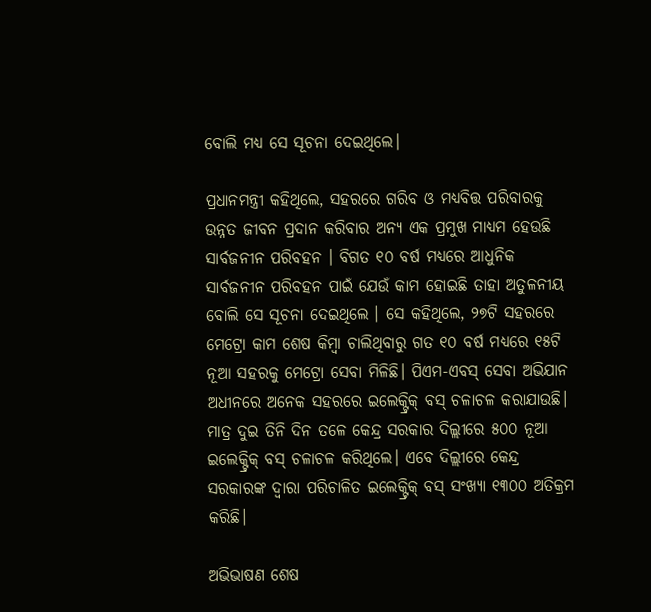ବୋଲି ମଧ୍ୟ ସେ ସୂଚନା ଦେଇଥିଲେ।

ପ୍ରଧାନମନ୍ତ୍ରୀ କହିଥିଲେ, ସହରରେ ଗରିବ ଓ ମଧ୍ୟବିତ୍ତ ପରିବାରକୁ ଉନ୍ନତ ଜୀବନ ପ୍ରଦାନ କରିବାର ଅନ୍ୟ ଏକ ପ୍ରମୁଖ ମାଧ୍ୟମ ହେଉଛି ସାର୍ବଜନୀନ ପରିବହନ । ବିଗତ ୧୦ ବର୍ଷ ମଧ୍ୟରେ ଆଧୁନିକ ସାର୍ବଜନୀନ ପରିବହନ ପାଇଁ ଯେଉଁ କାମ ହୋଇଛି ତାହା ଅତୁଳନୀୟ ବୋଲି ସେ ସୂଚନା ଦେଇଥିଲେ । ସେ କହିଥିଲେ, ୨୭ଟି ସହରରେ ମେଟ୍ରୋ କାମ ଶେଷ କିମ୍ବା ଚାଲିଥିବାରୁ ଗତ ୧୦ ବର୍ଷ ମଧ୍ୟରେ ୧୫ଟି ନୂଆ ସହରକୁ ମେଟ୍ରୋ ସେବା ମିଳିଛି। ପିଏମ-ଏବସ୍ ସେବା ଅଭିଯାନ ଅଧୀନରେ ଅନେକ ସହରରେ ଇଲେକ୍ଟ୍ରିକ୍ ବସ୍ ଚଳାଚଳ କରାଯାଉଛି। ମାତ୍ର ଦୁଇ ତିନି ଦିନ ତଳେ କେନ୍ଦ୍ର ସରକାର ଦିଲ୍ଲୀରେ ୫୦୦ ନୂଆ ଇଲେକ୍ଟ୍ରିକ୍ ବସ୍ ଚଳାଚଳ କରିଥିଲେ। ଏବେ ଦିଲ୍ଲୀରେ କେନ୍ଦ୍ର ସରକାରଙ୍କ ଦ୍ୱାରା ପରିଚାଳିତ ଇଲେକ୍ଟ୍ରିକ୍ ବସ୍ ସଂଖ୍ୟା ୧୩୦୦ ଅତିକ୍ରମ କରିଛି।

ଅଭିଭାଷଣ ଶେଷ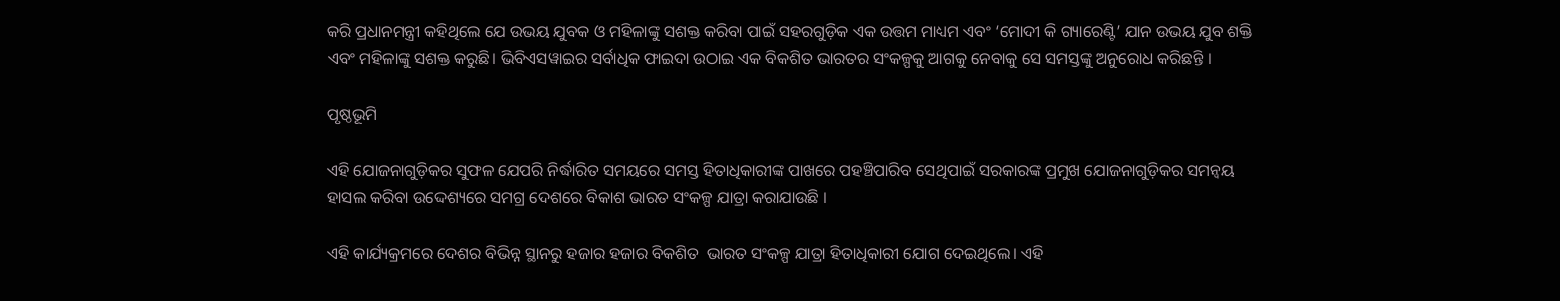କରି ପ୍ରଧାନମନ୍ତ୍ରୀ କହିଥିଲେ ଯେ ଉଭୟ ଯୁବକ ଓ ମହିଳାଙ୍କୁ ସଶକ୍ତ କରିବା ପାଇଁ ସହରଗୁଡ଼ିକ ଏକ ଉତ୍ତମ ମାଧ୍ୟମ ଏବଂ ‘ମୋଦୀ କି ଗ୍ୟାରେଣ୍ଟି’ ଯାନ ଉଭୟ ଯୁବ ଶକ୍ତି ଏବଂ ମହିଳାଙ୍କୁ ସଶକ୍ତ କରୁଛି। ଭିବିଏସୱାଇର ସର୍ବାଧିକ ଫାଇଦା ଉଠାଇ ଏକ ବିକଶିତ ଭାରତର ସଂକଳ୍ପକୁ ଆଗକୁ ନେବାକୁ ସେ ସମସ୍ତଙ୍କୁ ଅନୁରୋଧ କରିଛନ୍ତି ।

ପୃଷ୍ଠଭୂମି

ଏହି ଯୋଜନାଗୁଡ଼ିକର ସୁଫଳ ଯେପରି ନିର୍ଦ୍ଧାରିତ ସମୟରେ ସମସ୍ତ ହିତାଧିକାରୀଙ୍କ ପାଖରେ ପହଞ୍ଚିପାରିବ ସେଥିପାଇଁ ସରକାରଙ୍କ ପ୍ରମୁଖ ଯୋଜନାଗୁଡ଼ିକର ସମନ୍ୱୟ ହାସଲ କରିବା ଉଦ୍ଦେଶ୍ୟରେ ସମଗ୍ର ଦେଶରେ ବିକାଶ ଭାରତ ସଂକଳ୍ପ ଯାତ୍ରା କରାଯାଉଛି ।

ଏହି କାର୍ଯ୍ୟକ୍ରମରେ ଦେଶର ବିଭିନ୍ନ ସ୍ଥାନରୁ ହଜାର ହଜାର ବିକଶିତ  ଭାରତ ସଂକଳ୍ପ ଯାତ୍ରା ହିତାଧିକାରୀ ଯୋଗ ଦେଇଥିଲେ। ଏହି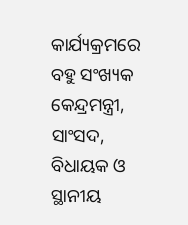କାର୍ଯ୍ୟକ୍ରମରେ ବହୁ ସଂଖ୍ୟକ କେନ୍ଦ୍ରମନ୍ତ୍ରୀ, ସାଂସଦ, ବିଧାୟକ ଓ ସ୍ଥାନୀୟ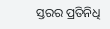ସ୍ତରର ପ୍ରତିନିଧି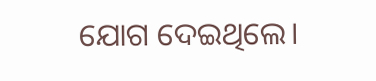ଯୋଗ ଦେଇଥିଲେ।